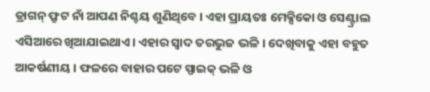ଡ୍ରାଗନ୍ ଫ୍ରୁଟ ନାଁ ଆପଣ ନିଶ୍ଚୟ ଶୁଣିଥିବେ । ଏହା ପ୍ରାୟତଃ ମେକ୍ସିକୋ ଓ ସେଣ୍ଟ୍ରାଲ ଏସିଆରେ ଖିଆଯାଇଥାଏ । ଏହାର ସ୍ୱାଦ ତରଭୁଜ ଭଳି । ଦେଖିବାକୁ ଏହା ବହୁତ ଆକର୍ଷଣୀୟ । ଫଳରେ ବାହାର ପଟେ ସ୍ପାଇକ୍ ଭଳି ଓ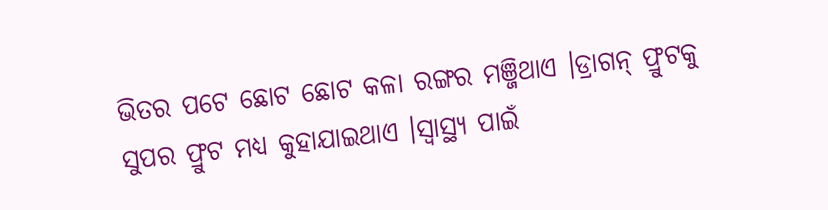ଭିତର ପଟେ ଛୋଟ ଛୋଟ କଳା ରଙ୍ଗର ମଞ୍ଜିଥାଏ ।ଡ୍ରାଗନ୍ ଫ୍ରୁଟକୁ ସୁପର ଫ୍ରୁଟ ମଧ୍ୟ କୁହାଯାଇଥାଏ ।ସ୍ୱାସ୍ଥ୍ୟ ପାଇଁ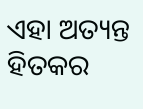ଏହା ଅତ୍ୟନ୍ତ ହିତକର